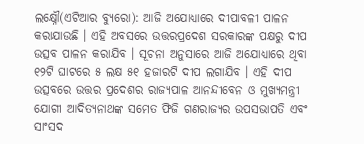ଲକ୍ଷ୍ନୌ(ଏଟିଆର ବ୍ୟୁରୋ): ଆଜି ଅଯୋଧ୍ୟାରେ ଦୀପାବଳୀ ପାଳନ କରାଯାଉଛି । ଏହି ଅବସରେ ଉତ୍ତରପ୍ରଦେଶ ସରକାରଙ୍କ ପକ୍ଷରୁ ଦୀପ ଉତ୍ସବ ପାଳନ କରାଯିବ । ସୂଚନା ଅନୁସାରେ ଆଜି ଅଯୋଧ୍ୟାରେ ଥିବା ୧୨ଟି ଘାଟରେ ୫ ଲକ୍ଷ ୫୧ ହଜାରଟି ଦୀପ ଲଗାଯିବ । ଏହି ଦୀପ ଉତ୍ସବରେ ଉତ୍ତର ପ୍ରଦେଶର ରାଜ୍ୟପାଳ ଆନନ୍ଦୀବେନ ଓ ମୁଖ୍ୟମନ୍ତ୍ରୀ ଯୋଗୀ ଆଦିତ୍ୟନାଥଙ୍କ ସମେତ ଫିଜି ଗଣରାଜ୍ୟର ଉପସଭାପତି ଏବଂ ସାଂସଦ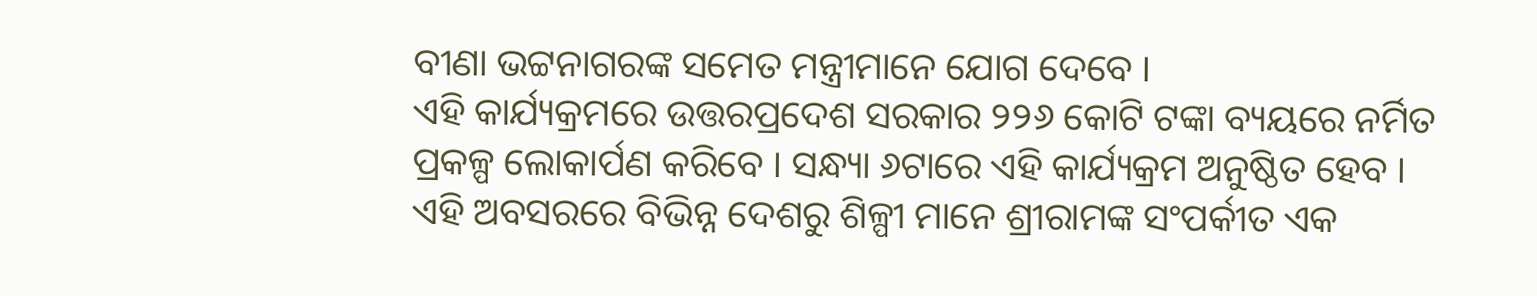ବୀଣା ଭଟ୍ଟନାଗରଙ୍କ ସମେତ ମନ୍ତ୍ରୀମାନେ ଯୋଗ ଦେବେ ।
ଏହି କାର୍ଯ୍ୟକ୍ରମରେ ଉତ୍ତରପ୍ରଦେଶ ସରକାର ୨୨୬ କୋଟି ଟଙ୍କା ବ୍ୟୟରେ ନର୍ମିତ ପ୍ରକଳ୍ପ ଲୋକାର୍ପଣ କରିବେ । ସନ୍ଧ୍ୟା ୬ଟାରେ ଏହି କାର୍ଯ୍ୟକ୍ରମ ଅନୁଷ୍ଠିତ ହେବ । ଏହି ଅବସରରେ ବିଭିନ୍ନ ଦେଶରୁ ଶିଳ୍ପୀ ମାନେ ଶ୍ରୀରାମଙ୍କ ସଂପର୍କୀତ ଏକ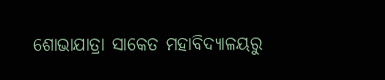ଶୋଭାଯାତ୍ରା ସାକେତ ମହାବିଦ୍ୟାଳୟରୁ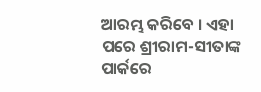ଆରମ୍ଭ କରିବେ । ଏହା ପରେ ଶ୍ରୀରାମ-ସୀତାଙ୍କ ପାର୍କରେ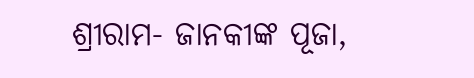ଶ୍ରୀରାମ- ଜାନକୀଙ୍କ ପୂଜା,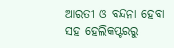ଆରତୀ ଓ ବନ୍ଦନା ହେବା ସହ ହେଲିକପ୍ଟରରୁ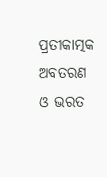ପ୍ରତୀକାତ୍ମକ ଅବତରଣ ଓ ଭରତ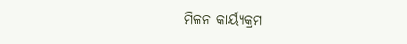ମିଳନ କାର୍ୟ୍ୟକ୍ରମ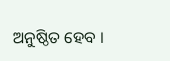ଅନୁଷ୍ଠିତ ହେବ ।